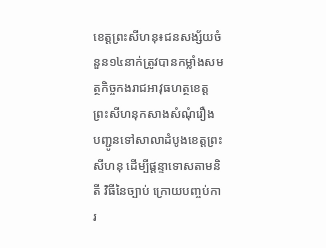ខេត្តព្រះសីហនុ៖ជនសង្ស័យចំនួន១៤នាក់ត្រូវបានកម្លាំងសមត្ថកិច្ចកងរាជអាវុធហត្ថខេត្តព្រះសីហនុកសាងសំណុំរឿង បញ្ជូនទៅសាលាដំបូងខេត្តព្រះសីហនុ ដើម្បីផ្តន្ទាទោសតាមនិតី វិធីនៃច្បាប់ ក្រោយបញ្ចប់ការ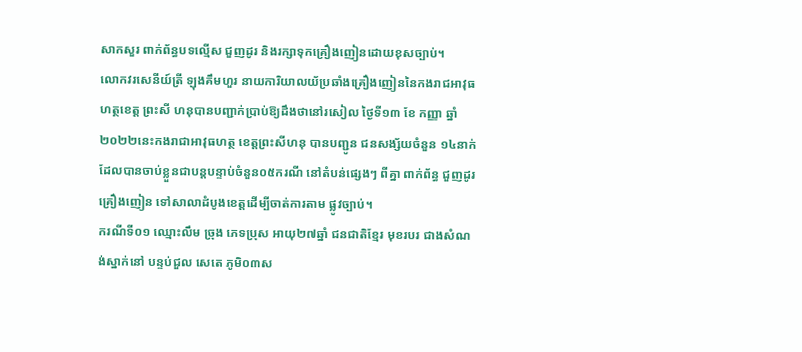សាកសួរ ពាក់ព័ន្ធបទល្មើស ជួញដូរ និងរក្សាទុកគ្រឿងញៀនដោយខុសច្បាប់។
លោកវរសេនីយ៍ត្រី ឡុងគឹមហួរ នាយការិយាលយ័ប្រឆាំងគ្រឿងញៀននៃកងរាជអាវុធហត្ថខេត្ត ព្រះសី ហនុបានបញ្ជាក់ប្រាប់ឱ្យដឹងថានៅរសៀល ថ្ងៃទី១៣ ខែ កញ្ញា ឆ្នាំ ២០២២នេះកងរាជាអាវុធហត្ថ ខេត្តព្រះសីហនុ បានបញ្ជូន ជនសង្ស័យចំនួន ១៤នាក់ ដែលបានចាប់ខ្លួនជាបន្តបន្ទាប់ចំនួន០៥ករណី នៅតំបន់ផ្សេងៗ ពីគ្នា ពាក់ព័ន្ធ ជួញដូរ គ្រឿងញៀន ទៅសាលាដំបូងខេត្តដើម្បីចាត់ការតាម ផ្លូវច្បាប់។
ករណីទី០១ ឈ្មោះលឹម ច្រុង ភេទប្រុស អាយុ២៧ឆ្នាំ ជនជាតិខ្មែរ មុខរបរ ជាងសំណង់ស្នាក់នៅ បន្ទប់ជួល សេតេ ភូមិ០៣ស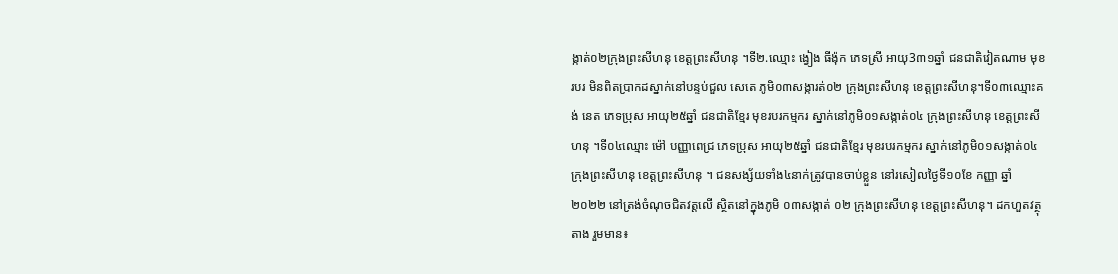ង្កាត់០២ក្រុងព្រះសីហនុ ខេត្តព្រះសីហនុ ។ទី២.ឈ្មោះ ង្វៀង ធីង៉ុក ភេទស្រី អាយុ3៣១ឆ្នាំ ជនជាតិវៀតណាម មុខរបរ មិនពិតប្រាកដស្នាក់នៅបន្ទប់ជួល សេតេ ភូមិ០៣សង្ការត់០២ ក្រុងព្រះសីហនុ ខេត្តព្រះសីហនុ។ទី០៣ឈ្មោះគង់ នេត ភេទប្រុស អាយុ២៥ឆ្នាំ ជនជាតិខ្មែរ មុខរបរកម្មករ ស្នាក់នៅភូមិ០១សង្កាត់០៤ ក្រុងព្រះសីហនុ ខេត្តព្រះសីហនុ ។ទី០៤ឈ្មោះ ម៉ៅ បញ្ញាពេជ្រ ភេទប្រុស អាយុ២៥ឆ្នាំ ជនជាតិខ្មែរ មុខរបរកម្មករ ស្នាក់នៅភូមិ០១សង្កាត់០៤ ក្រុងព្រះសីហនុ ខេត្តព្រះសីហនុ ។ ជនសង្ស័យទាំង៤នាក់ត្រូវបានចាប់ខ្លួន នៅរសៀលថ្ងៃទី១០ខែ កញ្ញា ឆ្នាំ ២០២២ នៅត្រង់ចំណុចជិតវត្តលើ ស្ថិតនៅក្នុងភូមិ ០៣សង្កាត់ ០២ ក្រុងព្រះសីហនុ ខេត្តព្រះសីហនុ។ ដកហួតវត្ថុតាង រួមមាន៖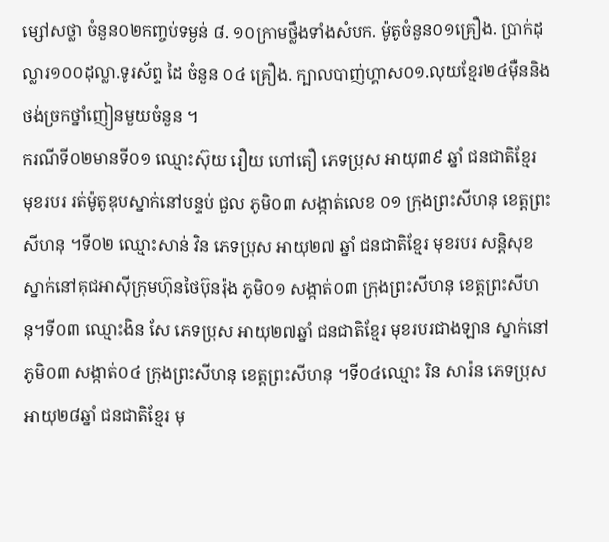ម្សៅសថ្លា ចំនួន០២កញ្ចប់ទម្ងន់ ៨. ១០ក្រាមថ្លឹងទាំងសំបក. ម៉ូតូចំនួន០១គ្រឿង. ប្រាក់ដុល្លារ១០០ដុល្លា.ទូរស័ព្ទ ដៃ ចំនួន ០៤ គ្រឿង. ក្បាលបាញ់ហ្គាស០១.លុយខ្មែរ២៤ម៉ឺននិងថង់ច្រកថ្នាំញៀនមួយចំនួន ។
ករណីទី០២មានទី០១ ឈ្មោះស៊ុយ រឿយ ហៅតឿ ភេទប្រុស អាយុ៣៩ ឆ្នាំ ជនជាតិខ្មែរ មុខរបរ រត់ម៉ូតូឌុបស្នាក់នៅបន្ទប់ ជួល ភូមិ០៣ សង្កាត់លេខ ០១ ក្រុងព្រះសីហនុ ខេត្តព្រះសីហនុ ។ទី០២ ឈ្មោះសាន់ វិន ភេទប្រុស អាយុ២៧ ឆ្នាំ ជនជាតិខ្មែរ មុខរបរ សន្ដិសុខ ស្នាក់នៅគុជអាស៊ីក្រុមហ៊ុនថៃប៊ុនរ៉ុង ភូមិ០១ សង្កាត់០៣ ក្រុងព្រះសីហនុ ខេត្តព្រះសីហនុ។ទី០៣ ឈ្មោះងិន សែ ភេទប្រុស អាយុ២៧ឆ្នាំ ជនជាតិខ្មែរ មុខរបរជាងឡាន ស្នាក់នៅភូមិ០៣ សង្កាត់០៤ ក្រុងព្រះសីហនុ ខេត្តព្រះសីហនុ ។ទី០៤ឈ្មោះ រិន សារ៉ន ភេទប្រុស អាយុ២៨ឆ្នាំ ជនជាតិខ្មែរ មុ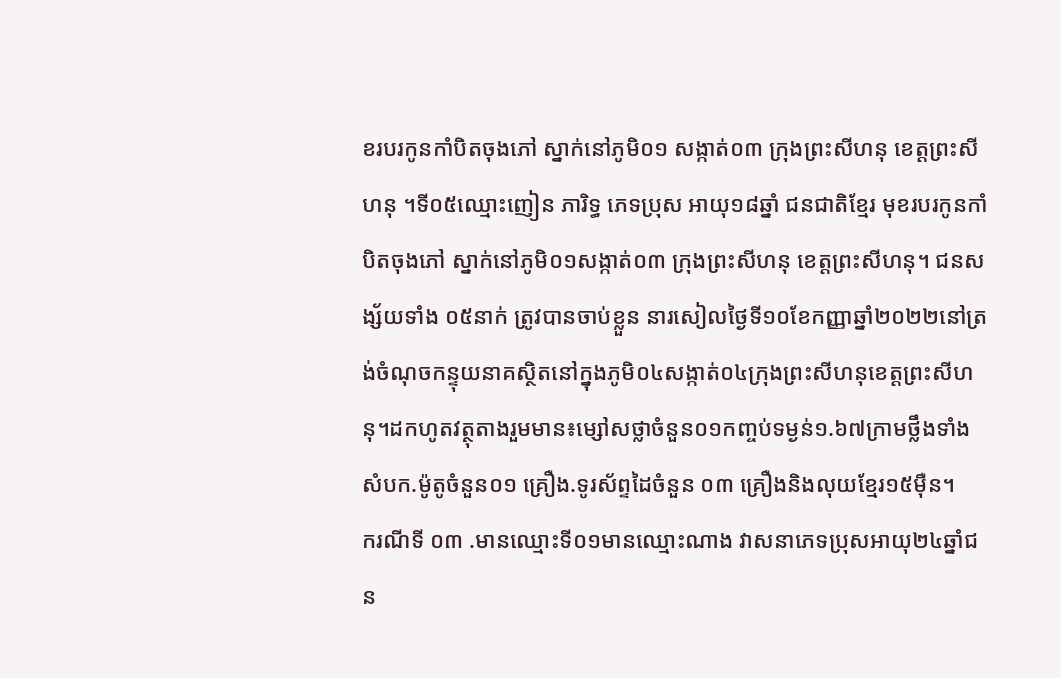ខរបរកូនកាំបិតចុងភៅ ស្នាក់នៅភូមិ០១ សង្កាត់០៣ ក្រុងព្រះសីហនុ ខេត្តព្រះសីហនុ ។ទី០៥ឈ្មោះញៀន ភារិទ្ធ ភេទប្រុស អាយុ១៨ឆ្នាំ ជនជាតិខ្មែរ មុខរបរកូនកាំបិតចុងភៅ ស្នាក់នៅភូមិ០១សង្កាត់០៣ ក្រុងព្រះសីហនុ ខេត្តព្រះសីហនុ។ ជនសង្ស័យទាំង ០៥នាក់ ត្រូវបានចាប់ខ្លួន នារសៀលថ្ងៃទី១០ខែកញ្ញាឆ្នាំ២០២២នៅត្រង់ចំណុចកន្ទុយនាគស្ថិតនៅក្នុងភូមិ០៤សង្កាត់០៤ក្រុងព្រះសីហនុខេត្តព្រះសីហនុ។ដកហូតវត្ថុតាងរួមមាន៖ម្សៅសថ្លាចំនួន០១កញ្ចប់ទម្ងន់១.៦៧ក្រាមថ្លឹងទាំងសំបក.ម៉ូតូចំនួន០១ គ្រឿង.ទូរស័ព្ទដៃចំនួន ០៣ គ្រឿងនិងលុយខ្មែរ១៥ម៉ឺន។
ករណីទី ០៣ .មានឈ្មោះទី០១មានឈ្មោះណាង វាសនាភេទប្រុសអាយុ២៤ឆ្នាំជន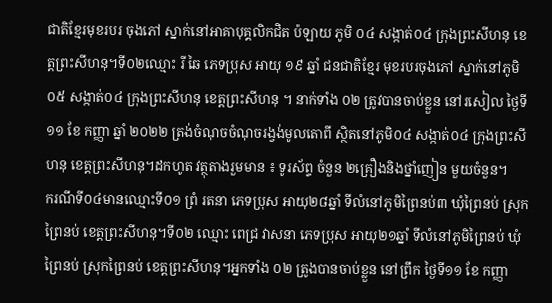ជាតិខ្មែរមុខរបរ ចុងភៅ ស្នាក់នៅអាគាបុគ្គលិកជិត ប៉ឡាយ ភូមិ ០៤ សង្កាត់០៤ ក្រុងព្រះសីហនុ ខេត្តព្រះសីហនុ។ទី០២ឈ្មោះ រី ឆៃ ភេទប្រុស អាយុ ១៩ ឆ្នាំ ជនជាតិខ្មែរ មុខរបរចុងភៅ ស្នាក់នៅភូមិ០៥ សង្កាត់០៤ ក្រុងព្រះសីហនុ ខេត្តព្រះសីហនុ ។ នាក់ទាំង ០២ ត្រូវបានចាប់ខ្លួន នៅរសៀល ថ្ងៃទី ១១ ខែ កញ្ញា ឆ្នាំ ២០២២ ត្រង់ចំណុចចំណុចរង្វង់មូលតោពី ស្ថិតនៅភូមិ០៤ សង្កាត់០៤ ក្រុងព្រះសីហនុ ខេត្តព្រះសីហនុ។ដកហូត វត្ថុតាងរួមមាន ៖ ទូរស័ព្ទ ចំនួន ២គ្រឿងនិងថ្នាំញៀន មួយចំនួន។
ករណីទី០៤មានឈ្មោះទី០១ ព្រំ រតនា ភេទប្រុស អាយុ២៨ឆ្នាំ ទីលំនៅភូមិព្រៃនប់៣ ឃុំព្រៃនប់ ស្រុកព្រៃនប់ ខេត្តព្រះសីហនុ។ទី០២ ឈ្មោះ ពេជ្រ វាសនា ភេទប្រុស អាយុ២១ឆ្នាំ ទីលំនៅភូមិព្រៃនប់ ឃុំព្រៃនប់ ស្រុកព្រៃនប់ ខេត្តព្រះសីហនុ។អ្នកទាំង ០២ ត្រូងបានចាប់ខ្លួន នៅព្រឹក ថ្ងៃទី១១ ខែ កញ្ញា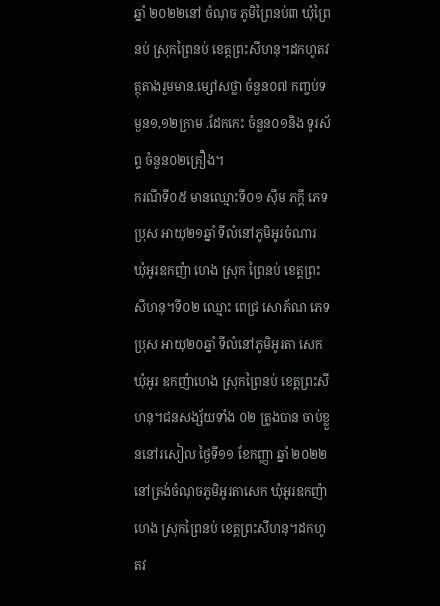ឆ្នាំ ២០២២នៅ ចំណុច ភូមិព្រៃនប់៣ ឃុំព្រៃនប់ ស្រុកព្រៃនប់ ខេត្តព្រះសីហនុ។ដកហូតវត្ថុតាងរួមមាន.ម្សៅសថ្លា ចំនួន០៧ កញ្ចប់ទម្ងន១,១២ក្រាម .ដែកកេះ ចំនួន០១និង ទូរស័ព្ទ ចំនួន០២គ្រឿង។
ករណីទី០៥ មានឈ្មោះទី០១ ស៊ឹម ភក្តី ភេទប្រុស អាយុ២១ឆ្នាំ ទីលំនៅភូមិអូរចំណារ ឃុំអូរឧកញ៉ា ហេង ស្រុក ព្រៃនប់ ខេត្តព្រះសីហនុ។ទី០២ ឈ្មោះ ពេជ្រ សោភ័ណ ភេទប្រុស អាយុ២០ឆ្នាំ ទីលំនៅភូមិអូរតា សេក ឃុំអូរ ឧកញ៉ាហេង ស្រុកព្រៃនប់ ខេត្តព្រះសីហនុ។ជនសង្ស័យទាំង ០២ ត្រូងបាន ចាប់ខ្លួននៅរសៀល ថ្ងៃទី១១ ខែកញ្ញា ឆ្នាំ ២០២២ នៅត្រង់ចំណុចភូមិអូរតាសេក ឃុំអូរឧកញ៉ាហេង ស្រុកព្រៃនប់ ខេត្តព្រះសីហនុ។ដកហូតវ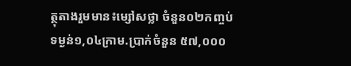ត្ថុតាងរួមមាន៖ម្សៅសថ្លា ចំនួន០២កញ្ចប់ទម្ងន់១,០៤ក្រាម.ប្រាក់ចំនួន ៥៧,០០០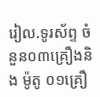រៀល.ទូរស័ព្ទ ចំនួន០៣គ្រឿងនិង ម៉ូតូ ០១គ្រឿ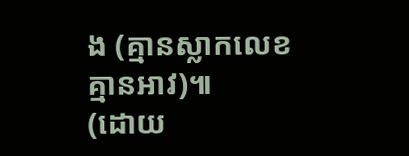ង (គ្មានស្លាកលេខ គ្មានអាវ)៕
(ដោយ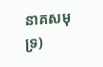នាគសមុទ្រ)